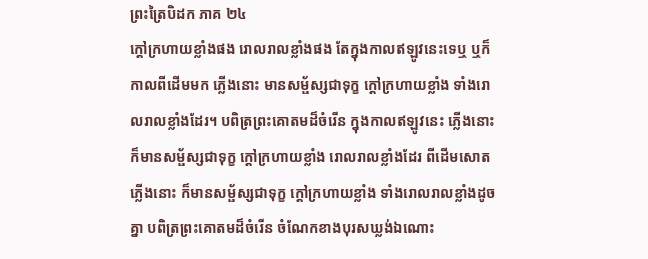ព្រះត្រៃបិដក ភាគ ២៤
ក្តៅក្រហាយខ្លាំងផង រោលរាលខ្លាំងផង តែក្នុងកាលឥឡូវនេះទេឬ ឬក៏កាលពីដើមមក ភ្លើងនោះ មានសម្ផ័ស្សជាទុក្ខ ក្តៅក្រហាយខ្លាំង ទាំងរោលរាលខ្លាំងដែរ។ បពិត្រព្រះគោតមដ៏ចំរើន ក្នុងកាលឥឡូវនេះ ភ្លើងនោះ ក៏មានសម្ផ័ស្សជាទុក្ខ ក្តៅក្រហាយខ្លាំង រោលរាលខ្លាំងដែរ ពីដើមសោត ភ្លើងនោះ ក៏មានសម្ផ័ស្សជាទុក្ខ ក្តៅក្រហាយខ្លាំង ទាំងរោលរាលខ្លាំងដូចគ្នា បពិត្រព្រះគោតមដ៏ចំរើន ចំណែកខាងបុរសឃ្លង់ឯណោះ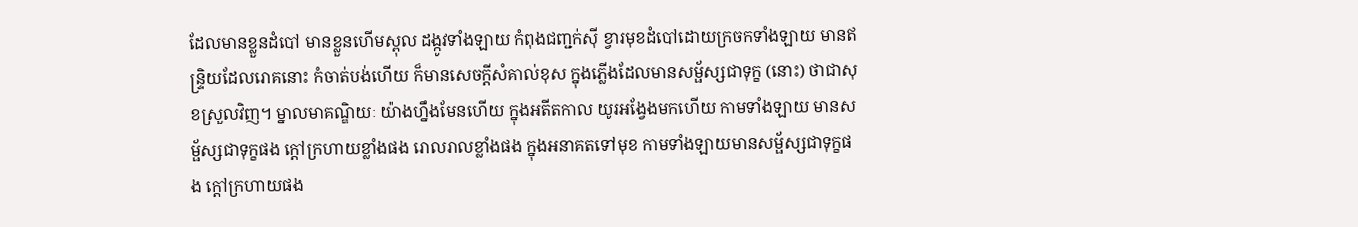ដែលមានខ្លួនដំបៅ មានខ្លួនហើមស្ពុល ដង្កូវទាំងឡាយ កំពុងជញ្ជក់ស៊ី ខ្វារមុខដំបៅដោយក្រចកទាំងឡាយ មានឥន្ទ្រិយដែលរោគនោះ កំចាត់បង់ហើយ ក៏មានសេចក្តីសំគាល់ខុស ក្នុងភ្លើងដែលមានសម្ផ័ស្សជាទុក្ខ (នោះ) ថាជាសុខស្រួលវិញ។ ម្នាលមាគណ្ឌិយៈ យ៉ាងហ្នឹងមែនហើយ ក្នុងអតីតកាល យូរអង្វែងមកហើយ កាមទាំងឡាយ មានសម្ផ័ស្សជាទុក្ខផង ក្តៅក្រហាយខ្លាំងផង រោលរាលខ្លាំងផង ក្នុងអនាគតទៅមុខ កាមទាំងឡាយមានសម្ផ័ស្សជាទុក្ខផង ក្តៅក្រហាយផង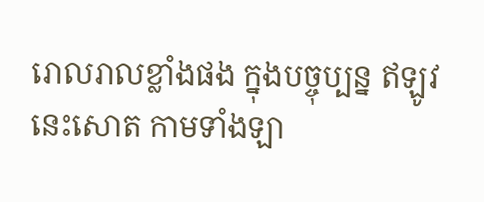រោលរាលខ្លាំងផង ក្នុងបច្ចុប្បន្ន ឥឡូវនេះសោត កាមទាំងឡា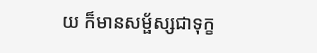យ ក៏មានសម្ផ័ស្សជាទុក្ខ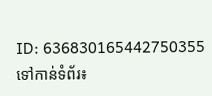ID: 636830165442750355
ទៅកាន់ទំព័រ៖